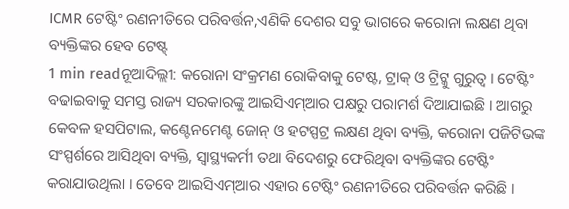ICMR ଟେଷ୍ଟିଂ ରଣନୀତିରେ ପରିବର୍ତ୍ତନ,ଏଣିକି ଦେଶର ସବୁ ଭାଗରେ କରୋନା ଲକ୍ଷଣ ଥିବା ବ୍ୟକ୍ତିଙ୍କର ହେବ ଟେଷ୍ଟ୍
1 min readନୂଆଦିଲ୍ଲୀ: କରୋନା ସଂକ୍ରମଣ ରୋକିବାକୁ ଟେଷ୍ଟ, ଟ୍ରାକ୍ ଓ ଟ୍ରିଟ୍କୁ ଗୁରୁତ୍ୱ । ଟେଷ୍ଟିଂ ବଢାଇବାକୁ ସମସ୍ତ ରାଜ୍ୟ ସରକାରଙ୍କୁ ଆଇସିଏମ୍ଆର ପକ୍ଷରୁ ପରାମର୍ଶ ଦିଆଯାଇଛି । ଆଗରୁ କେବଳ ହସପିଟାଲ, କଣ୍ଟେନମେଣ୍ଟ ଜୋନ୍ ଓ ହଟସ୍ପଟ୍ର ଲକ୍ଷଣ ଥିବା ବ୍ୟକ୍ତି, କରୋନା ପଜିଟିଭଙ୍କ ସଂସ୍ପର୍ଶରେ ଆସିଥିବା ବ୍ୟକ୍ତି, ସ୍ୱାସ୍ଥ୍ୟକର୍ମୀ ତଥା ବିଦେଶରୁ ଫେରିଥିବା ବ୍ୟକ୍ତିଙ୍କର ଟେଷ୍ଟିଂ କରାଯାଉଥିଲା । ତେବେ ଆଇସିଏମ୍ଆର ଏହାର ଟେଷ୍ଟିଂ ରଣନୀତିରେ ପରିବର୍ତ୍ତନ କରିଛି ।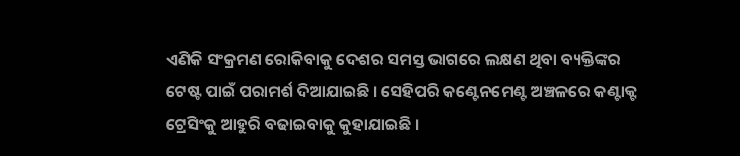ଏଣିକି ସଂକ୍ରମଣ ରୋକିବାକୁ ଦେଶର ସମସ୍ତ ଭାଗରେ ଲକ୍ଷଣ ଥିବା ବ୍ୟକ୍ତିଙ୍କର ଟେଷ୍ଟ ପାଇଁ ପରାମର୍ଶ ଦିଆଯାଇଛି । ସେହିପରି କଣ୍ଟେନମେଣ୍ଟ ଅଞ୍ଚଳରେ କଣ୍ଟାକ୍ଟ ଟ୍ରେସିଂକୁ ଆହୁରି ବଢାଇବାକୁ କୁହାଯାଇଛି ।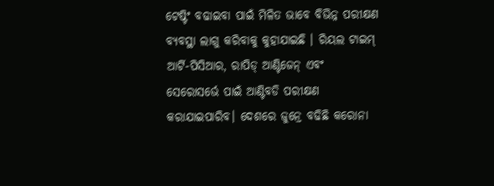ଟେଷ୍ଟିଂ ବଢାଇବା ପାଇଁ ମିଳିତ ଭାବେ ବିଭିନ୍ନ ପରୀକ୍ଷଣ ବ୍ୟବସ୍ଥା ଲାଗୁ କରିବାକୁ କୁହାଯାଇଛି । ରିୟଲ ଟାଇମ୍ ଆର୍ଟି-ପିସିଆର, ରାପିଡ୍ ଆଣ୍ଟିଜେନ୍ ଏବଂ ସେରୋସର୍ଭେ ପାଇଁ ଆଣ୍ଟିବଡି ପରୀକ୍ଷଣ କରାଯାଇପାରିବ। ଦେଶରେ ଜୁନ୍ରେ ବଢିଛି କରୋନା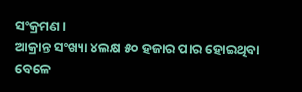ସଂକ୍ରମଣ ।
ଆକ୍ରାନ୍ତ ସଂଖ୍ୟା ୪ଲକ୍ଷ ୫୦ ହଜାର ପାର ହୋଇଥିବା ବେଳେ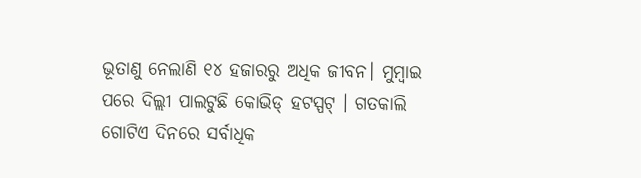ଭୂତାଣୁ ନେଲାଣି ୧୪ ହଜାରରୁ ଅଧିକ ଜୀବନ। ମୁମ୍ବାଇ ପରେ ଦିଲ୍ଲୀ ପାଲଟୁଛି କୋଭିଡ୍ ହଟସ୍ପଟ୍ । ଗତକାଲି ଗୋଟିଏ ଦିନରେ ସର୍ବାଧିକ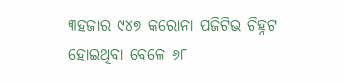୩ହଜାର ୯୪୭ କରୋନା ପଜିଟିଭ ଚିହ୍ନଟ ହୋଇଥିବା ବେଳେ ୬୮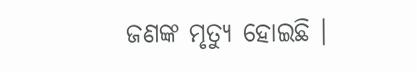ଜଣଙ୍କ ମୃତ୍ୟୁ ହୋଇଛି ।